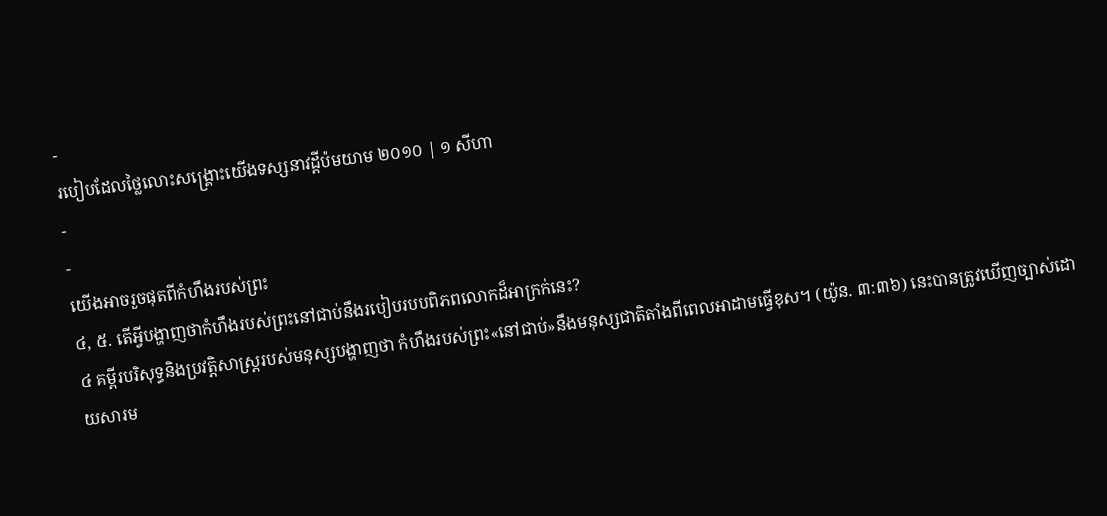-
របៀបដែលថ្លៃលោះសង្គ្រោះយើងទស្សនាវដ្ដីប៉មយាម ២០១០ | ១ សីហា
-
-
យើងអាចរួចផុតពីកំហឹងរបស់ព្រះ
៤, ៥. តើអ្វីបង្ហាញថាកំហឹងរបស់ព្រះនៅជាប់នឹងរបៀបរបបពិភពលោកដ៏អាក្រក់នេះ?
៤ គម្ពីរបរិសុទ្ធនិងប្រវត្ដិសាស្ត្ររបស់មនុស្សបង្ហាញថា កំហឹងរបស់ព្រះ«នៅជាប់»នឹងមនុស្សជាតិតាំងពីពេលអាដាមធ្វើខុស។ (យ៉ូន. ៣:៣៦) នេះបានត្រូវឃើញច្បាស់ដោយសារម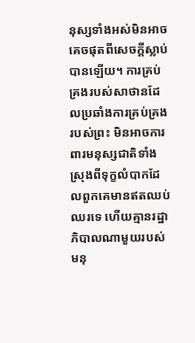នុស្សទាំងអស់មិនអាចគេចផុតពីសេចក្ដីស្លាប់បានឡើយ។ ការគ្រប់គ្រងរបស់សាថានដែលប្រឆាំងការគ្រប់គ្រងរបស់ព្រះ មិនអាចការពារមនុស្សជាតិទាំងស្រុងពីទុក្ខលំបាកដែលពួកគេមានឥតឈប់ឈរទេ ហើយគ្មានរដ្ឋាភិបាលណាមួយរបស់មនុ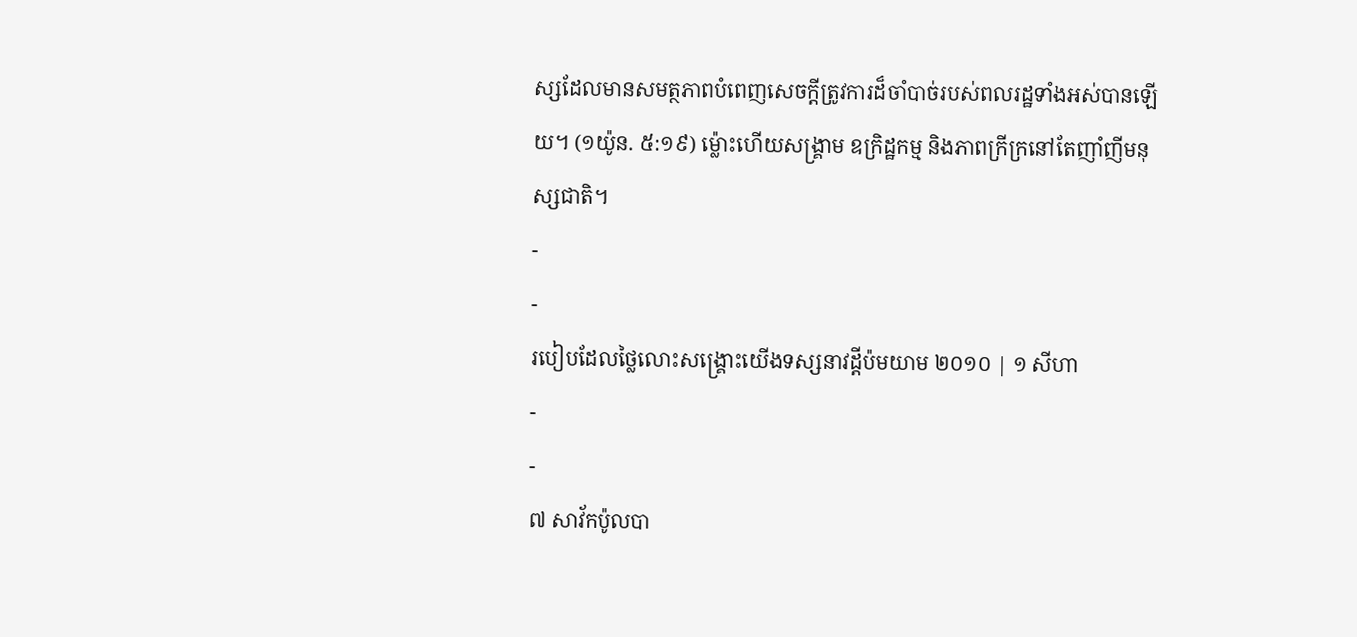ស្សដែលមានសមត្ថភាពបំពេញសេចក្ដីត្រូវការដ៏ចាំបាច់របស់ពលរដ្ឋទាំងអស់បានឡើយ។ (១យ៉ូន. ៥:១៩) ម្ល៉ោះហើយសង្គ្រាម ឧក្រិដ្ឋកម្ម និងភាពក្រីក្រនៅតែញាំញីមនុស្សជាតិ។
-
-
របៀបដែលថ្លៃលោះសង្គ្រោះយើងទស្សនាវដ្ដីប៉មយាម ២០១០ | ១ សីហា
-
-
៧ សាវ័កប៉ូលបា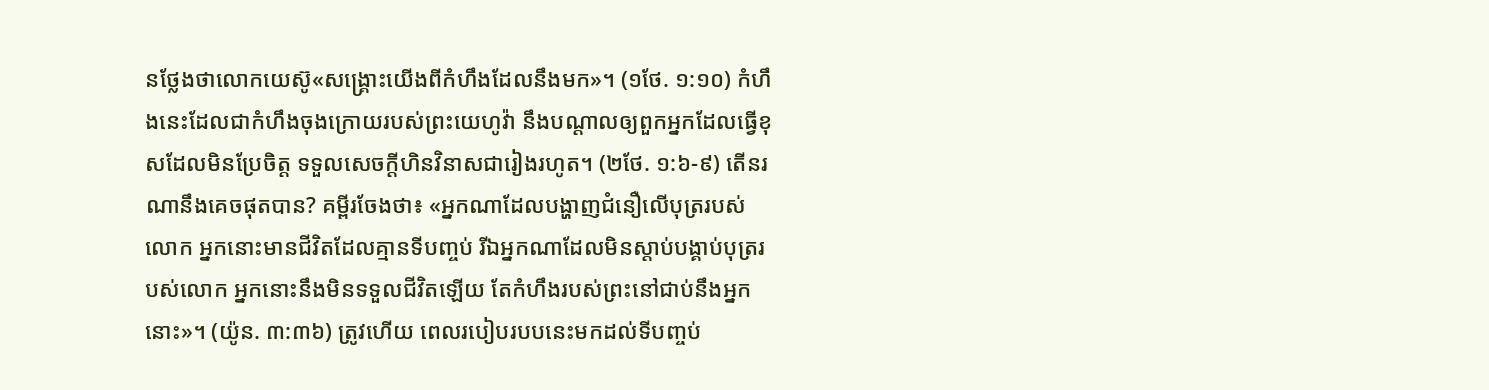នថ្លែងថាលោកយេស៊ូ«សង្គ្រោះយើងពីកំហឹងដែលនឹងមក»។ (១ថែ. ១:១០) កំហឹងនេះដែលជាកំហឹងចុងក្រោយរបស់ព្រះយេហូវ៉ា នឹងបណ្ដាលឲ្យពួកអ្នកដែលធ្វើខុសដែលមិនប្រែចិត្ត ទទួលសេចក្ដីហិនវិនាសជារៀងរហូត។ (២ថែ. ១:៦-៩) តើនរណានឹងគេចផុតបាន? គម្ពីរចែងថា៖ «អ្នកណាដែលបង្ហាញជំនឿលើបុត្ររបស់លោក អ្នកនោះមានជីវិតដែលគ្មានទីបញ្ចប់ រីឯអ្នកណាដែលមិនស្ដាប់បង្គាប់បុត្ររបស់លោក អ្នកនោះនឹងមិនទទួលជីវិតឡើយ តែកំហឹងរបស់ព្រះនៅជាប់នឹងអ្នកនោះ»។ (យ៉ូន. ៣:៣៦) ត្រូវហើយ ពេលរបៀបរបបនេះមកដល់ទីបញ្ចប់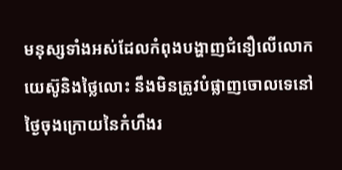មនុស្សទាំងអស់ដែលកំពុងបង្ហាញជំនឿលើលោកយេស៊ូនិងថ្លៃលោះ នឹងមិនត្រូវបំផ្លាញចោលទេនៅថ្ងៃចុងក្រោយនៃកំហឹងរ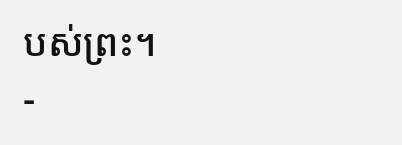បស់ព្រះ។
-